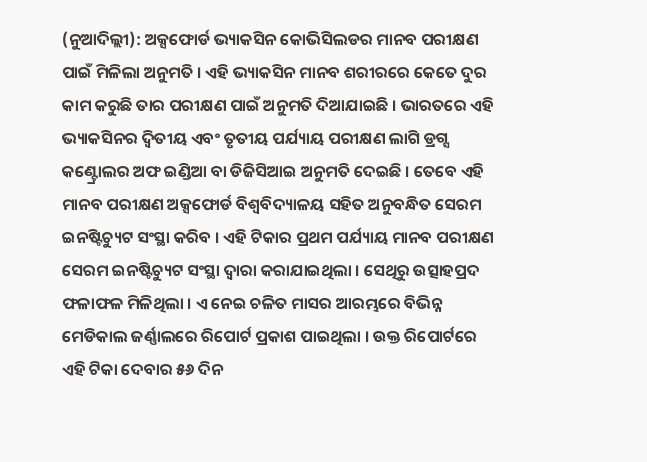(ନୁଆଦିଲ୍ଲୀ): ଅକ୍ସଫୋର୍ଡ ଭ୍ୟାକସିନ କୋଭିସିଲଡର ମାନବ ପରୀକ୍ଷଣ ପାଇଁ ମିଳିଲା ଅନୁମତି । ଏହି ଭ୍ୟାକସିନ ମାନବ ଶରୀରରେ କେତେ ଦୁର କାମ କରୁଛି ତାର ପରୀକ୍ଷଣ ପାଇଁ ଅନୁମତି ଦିଆଯାଇଛି । ଭାରତରେ ଏହି ଭ୍ୟାକସିନର ଦ୍ୱିତୀୟ ଏବଂ ତୃତୀୟ ପର୍ଯ୍ୟାୟ ପରୀକ୍ଷଣ ଲାଗି ଡ୍ରଗ୍ସ କଣ୍ଟ୍ରୋଲର ଅଫ ଇଣ୍ଡିଆ ବା ଡିଜିସିଆଇ ଅନୁମତି ଦେଇଛି । ତେବେ ଏହି ମାନବ ପରୀକ୍ଷଣ ଅକ୍ସଫୋର୍ଡ ବିଶ୍ୱବିଦ୍ୟାଳୟ ସହିତ ଅନୁବନ୍ଧିତ ସେରମ ଇନଷ୍ଟିଚ୍ୟୁଟ ସଂସ୍ଥା କରିବ । ଏହି ଟିକାର ପ୍ରଥମ ପର୍ଯ୍ୟାୟ ମାନବ ପରୀକ୍ଷଣ ସେରମ ଇନଷ୍ଟିଚ୍ୟୁଟ ସଂସ୍ଥା ଦ୍ୱାରା କରାଯାଇଥିଲା । ସେଥିରୁ ଉତ୍ସାହପ୍ରଦ ଫଳାଫଳ ମିଳିଥିଲା । ଏ ନେଇ ଚଳିତ ମାସର ଆରମ୍ଭରେ ବିଭିନ୍ନ ମେଡିକାଲ ଜର୍ଣ୍ଣାଲରେ ରିପୋର୍ଟ ପ୍ରକାଶ ପାଇଥିଲା । ଉକ୍ତ ରିପୋର୍ଟରେ ଏହି ଟିକା ଦେବାର ୫୬ ଦିନ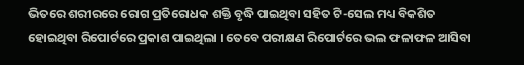ଭିତରେ ଶରୀରରେ ରୋଗ ପ୍ରତିରୋଧକ ଶକ୍ତି ବୃଦ୍ଧି ପାଇଥିବା ସହିତ ଟି-ସେଲ ମଧ୍ୟ ବିକଶିତ ହୋଇଥିବା ରିପୋର୍ଟରେ ପ୍ରକାଶ ପାଇଥିଲା । ତେବେ ପରୀକ୍ଷଣ ରିପୋର୍ଟରେ ଭଲ ଫଳାଫଳ ଆସିବା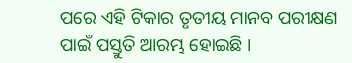ପରେ ଏହି ଟିକାର ତୃତୀୟ ମାନବ ପରୀକ୍ଷଣ ପାଇଁ ପସ୍ତୁତି ଆରମ୍ଭ ହୋଇଛି ।